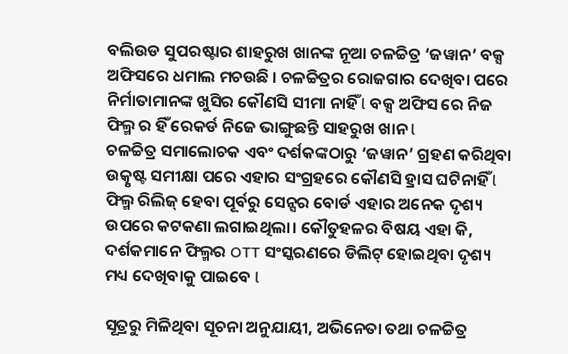ବଲିଉଡ ସୁପରଷ୍ଟାର ଶାହରୁଖ ଖାନଙ୍କ ନୂଆ ଚଳଚ୍ଚିତ୍ର ‘ଜୱାନ’ ବକ୍ସ ଅଫିସରେ ଧମାଲ ମଚଉଛି । ଚଳଚ୍ଚିତ୍ରର ରୋଜଗାର ଦେଖିବା ପରେ ନିର୍ମାତାମାନଙ୍କ ଖୁସିର କୌଣସି ସୀମା ନାହିଁ l ବକ୍ସ ଅଫିସ ରେ ନିଜ ଫିଲ୍ମ ର ହିଁ ରେକର୍ଡ ନିଜେ ଭାଙ୍ଗୁଛନ୍ତି ସାହରୁଖ ଖାନ l
ଚଳଚ୍ଚିତ୍ର ସମାଲୋଚକ ଏବଂ ଦର୍ଶକଙ୍କଠାରୁ ‘ଜୱାନ’ ଗ୍ରହଣ କରିଥିବା ଉତ୍କୃଷ୍ଟ ସମୀକ୍ଷା ପରେ ଏହାର ସଂଗ୍ରହରେ କୌଣସି ହ୍ରାସ ଘଟିନାହିଁ l ଫିଲ୍ମ ରିଲିଜ୍ ହେବା ପୂର୍ବରୁ ସେନ୍ସର ବୋର୍ଡ ଏହାର ଅନେକ ଦୃଶ୍ୟ ଉପରେ କଟକଣା ଲଗାଇଥିଲା। କୌତୁହଳର ବିଷୟ ଏହା କି, ଦର୍ଶକମାନେ ଫିଲ୍ମର OTT ସଂସ୍କରଣରେ ଡିଲିଟ୍ ହୋଇଥିବା ଦୃଶ୍ୟ ମଧ୍ୟ ଦେଖିବାକୁ ପାଇବେ l

ସୂତ୍ରରୁ ମିଳିଥିବା ସୂଚନା ଅନୁଯାୟୀ, ଅଭିନେତା ତଥା ଚଳଚ୍ଚିତ୍ର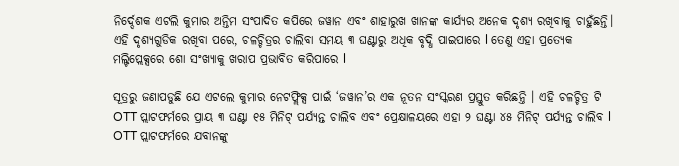ନିର୍ଦ୍ଦେଶକ ଏଟଲି କୁମାର ଅନ୍ତିମ ସଂପାଦିତ କପିରେ ଜୱାନ ଏବଂ ଶାହାରୁଖ ଖାନଙ୍କ କାର୍ଯ୍ୟର ଅନେକ ଦୃଶ୍ୟ ରଖିବାକୁ ଚାହୁଁଛନ୍ତି। ଏହି ଦୃଶ୍ୟଗୁଡିକ ରଖିବା ପରେ, ଚଳଚ୍ଚିତ୍ରର ଚାଲିବା ସମୟ ୩ ଘଣ୍ଟାରୁ ଅଧିକ ବୃଦ୍ଧି ପାଇପାରେ l ତେଣୁ ଏହା ପ୍ରତ୍ୟେକ ମଲ୍ଟିପ୍ଲେକ୍ସରେ ଶୋ ସଂଖ୍ୟାକୁ ଖରାପ ପ୍ରଭାବିତ କରିପାରେ l

ସୂତ୍ରରୁ ଜଣାପଡୁଛି ଯେ ଏଟଲେ କୁମାର ନେଟଫ୍ଲିକ୍ସ ପାଇଁ ‘ଜୱାନ’ର ଏକ ନୂତନ ସଂସ୍କରଣ ପ୍ରସ୍ତୁତ କରିଛନ୍ତି । ଏହି ଚଳଚ୍ଚିତ୍ର ଟି OTT ପ୍ଲାଟଫର୍ମରେ ପ୍ରାୟ ୩ ଘଣ୍ଟା ୧୫ ମିନିଟ୍ ପର୍ଯ୍ୟନ୍ତ ଚାଲିବ ଏବଂ ପ୍ରେକ୍ଷାଳୟରେ ଏହା ୨ ଘଣ୍ଟା ୪୫ ମିନିଟ୍ ପର୍ଯ୍ୟନ୍ତ ଚାଲିବ l OTT ପ୍ଲାଟଫର୍ମରେ ଯବାନଙ୍କୁ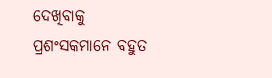ଦେଖିବାକୁ ପ୍ରଶଂସକମାନେ ବହୁତ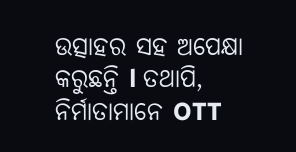ଉତ୍ସାହର ସହ ଅପେକ୍ଷା କରୁଛନ୍ତି l ତଥାପି, ନିର୍ମାତାମାନେ OTT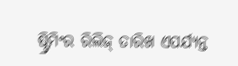ଷ୍ଟ୍ରିମିଂର ରିଲିଜ୍ ତାରିଖ ଏପର୍ଯ୍ୟନ୍ତ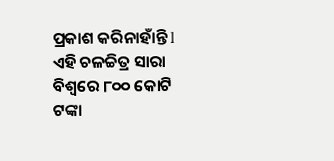ପ୍ରକାଶ କରିନାହାଁନ୍ତି l ଏହି ଚଳଚ୍ଚିତ୍ର ସାରା ବିଶ୍ୱରେ ୮୦୦ କୋଟି ଟଙ୍କା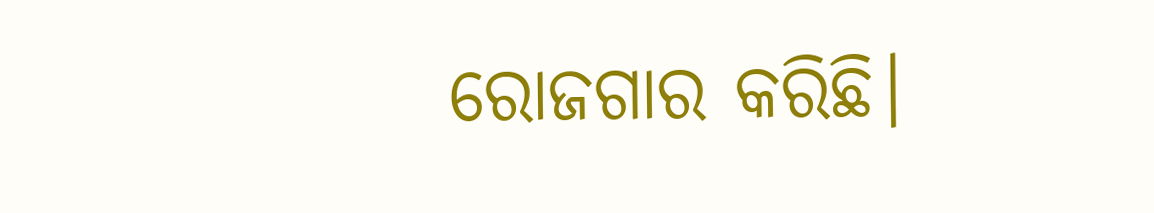ରୋଜଗାର କରିଛି।